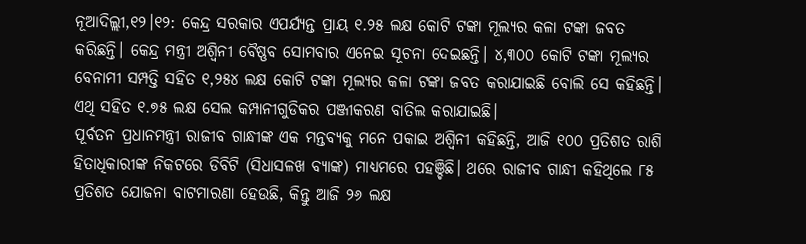ନୂଆଦିଲ୍ଲୀ,୧୨।୧୨: କେନ୍ଦ୍ର ସରକାର ଏପର୍ଯ୍ୟନ୍ତ ପ୍ରାୟ ୧.୨୫ ଲକ୍ଷ କୋଟି ଟଙ୍କା ମୂଲ୍ୟର କଳା ଟଙ୍କା ଜବତ କରିଛନ୍ତି। କେନ୍ଦ୍ର ମନ୍ତ୍ରୀ ଅଶ୍ୱିନୀ ବୈଷ୍ଣବ ସୋମବାର ଏନେଇ ସୂଚନା ଦେଇଛନ୍ତି। ୪,୩୦୦ କୋଟି ଟଙ୍କା ମୂଲ୍ୟର ବେନାମୀ ସମ୍ପତ୍ତି ସହିତ ୧,୨୫୪ ଲକ୍ଷ କୋଟି ଟଙ୍କା ମୂଲ୍ୟର କଳା ଟଙ୍କା ଜବତ କରାଯାଇଛି ବୋଲି ସେ କହିଛନ୍ତି। ଏଥି ସହିତ ୧.୭୫ ଲକ୍ଷ ସେଲ କମ୍ପାନୀଗୁଡିକର ପଞ୍ଜୀକରଣ ବାତିଲ କରାଯାଇଛି।
ପୂର୍ବତନ ପ୍ରଧାନମନ୍ତ୍ରୀ ରାଜୀବ ଗାନ୍ଧୀଙ୍କ ଏକ ମନ୍ତବ୍ୟକୁ ମନେ ପକାଇ ଅଶ୍ୱିନୀ କହିଛନ୍ତି, ଆଜି ୧୦୦ ପ୍ରତିଶତ ରାଶି ହିତାଧିକାରୀଙ୍କ ନିକଟରେ ଡିବିଟି (ସିଧାସଳଖ ବ୍ୟାଙ୍କ) ମାଧ୍ୟମରେ ପହଞ୍ଚିଛି। ଥରେ ରାଜୀବ ଗାନ୍ଧୀ କହିଥିଲେ ୮୫ ପ୍ରତିଶତ ଯୋଜନା ବାଟମାରଣା ହେଉଛି, କିନ୍ତୁ ଆଜି ୨୬ ଲକ୍ଷ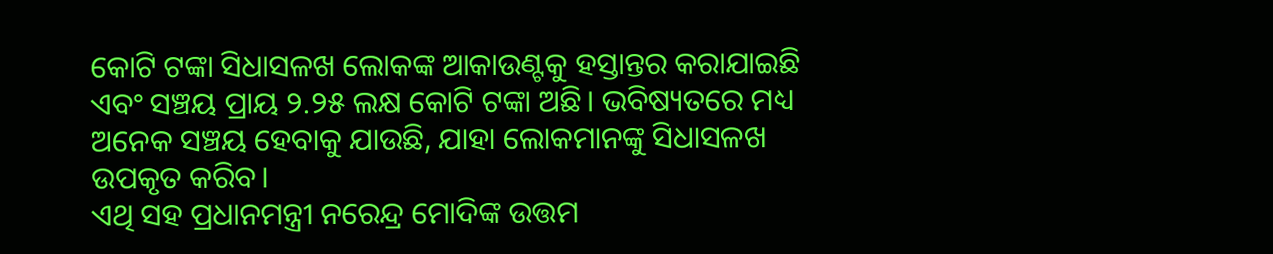କୋଟି ଟଙ୍କା ସିଧାସଳଖ ଲୋକଙ୍କ ଆକାଉଣ୍ଟକୁ ହସ୍ତାନ୍ତର କରାଯାଇଛି ଏବଂ ସଞ୍ଚୟ ପ୍ରାୟ ୨.୨୫ ଲକ୍ଷ କୋଟି ଟଙ୍କା ଅଛି। ଭବିଷ୍ୟତରେ ମଧ୍ୟ ଅନେକ ସଞ୍ଚୟ ହେବାକୁ ଯାଉଛି, ଯାହା ଲୋକମାନଙ୍କୁ ସିଧାସଳଖ ଉପକୃତ କରିବ।
ଏଥି ସହ ପ୍ରଧାନମନ୍ତ୍ରୀ ନରେନ୍ଦ୍ର ମୋଦିଙ୍କ ଉତ୍ତମ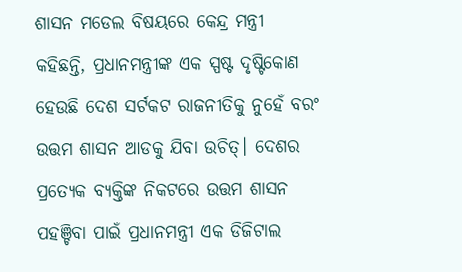ଶାସନ ମଡେଲ ବିଷୟରେ କେନ୍ଦ୍ର ମନ୍ତ୍ରୀ କହିଛନ୍ତି, ପ୍ରଧାନମନ୍ତ୍ରୀଙ୍କ ଏକ ସ୍ପଷ୍ଟ ଦୃଷ୍ଟିକୋଣ ହେଉଛି ଦେଶ ସର୍ଟକଟ ରାଜନୀତିକୁ ନୁହେଁ ବରଂ ଉତ୍ତମ ଶାସନ ଆଡକୁ ଯିବା ଉଚିତ୍। ଦେଶର ପ୍ରତ୍ୟେକ ବ୍ୟକ୍ତିଙ୍କ ନିକଟରେ ଉତ୍ତମ ଶାସନ ପହଞ୍ଚିବା ପାଇଁ ପ୍ରଧାନମନ୍ତ୍ରୀ ଏକ ଡିଜିଟାଲ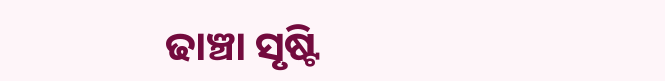ଢାଞ୍ଚା ସୃଷ୍ଟି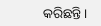କରିଛନ୍ତି।